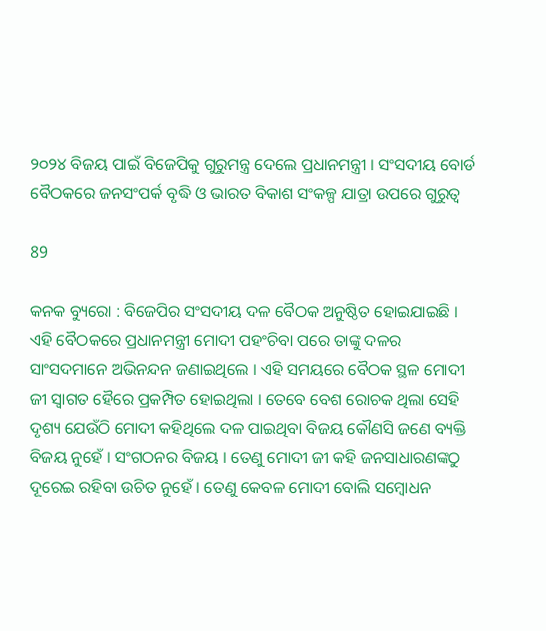୨୦୨୪ ବିଜୟ ପାଇଁ ବିଜେପିକୁ ଗୁରୁମନ୍ତ୍ର ଦେଲେ ପ୍ରଧାନମନ୍ତ୍ରୀ । ସଂସଦୀୟ ବୋର୍ଡ ବୈଠକରେ ଜନସଂପର୍କ ବୃଦ୍ଧି ଓ ଭାରତ ବିକାଶ ସଂକଳ୍ପ ଯାତ୍ରା ଉପରେ ଗୁରୁତ୍ୱ

89

କନକ ବ୍ୟୁରୋ : ବିଜେପିର ସଂସଦୀୟ ଦଳ ବୈଠକ ଅନୁଷ୍ଠିତ ହୋଇଯାଇଛି । ଏହି ବୈଠକରେ ପ୍ରଧାନମନ୍ତ୍ରୀ ମୋଦୀ ପହଂଚିବା ପରେ ତାଙ୍କୁ ଦଳର ସାଂସଦମାନେ ଅଭିନନ୍ଦନ ଜଣାଇଥିଲେ । ଏହି ସମୟରେ ବୈଠକ ସ୍ଥଳ ମୋଦୀ ଜୀ ସ୍ୱାଗତ ହୈରେ ପ୍ରକମ୍ପିତ ହୋଇଥିଲା । ତେବେ ବେଶ ରୋଚକ ଥିଲା ସେହି ଦୃଶ୍ୟ ଯେଉଁଠି ମୋଦୀ କହିଥିଲେ ଦଳ ପାଇଥିବା ବିଜୟ କୌଣସି ଜଣେ ବ୍ୟକ୍ତି ବିଜୟ ନୁହେଁ । ସଂଗଠନର ବିଜୟ । ତେଣୁ ମୋଦୀ ଜୀ କହି ଜନସାଧାରଣଙ୍କଠୁ ଦୂରେଇ ରହିବା ଉଚିତ ନୁହେଁ । ତେଣୁ କେବଳ ମୋଦୀ ବୋଲି ସମ୍ବୋଧନ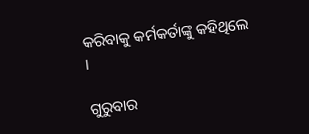କରିବାକୁ କର୍ମକର୍ତାଙ୍କୁ କହିଥିଲେ ।

ଗୁରୁବାର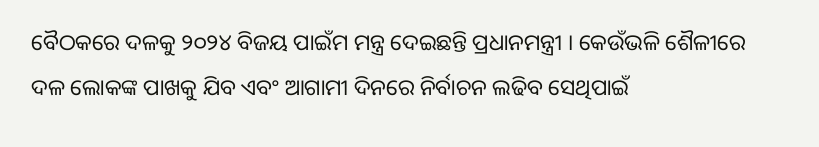ବୈଠକରେ ଦଳକୁ ୨୦୨୪ ବିଜୟ ପାଇଁମ ମନ୍ତ୍ର ଦେଇଛନ୍ତି ପ୍ରଧାନମନ୍ତ୍ରୀ । କେଉଁଭଳି ଶୈଳୀରେ ଦଳ ଲୋକଙ୍କ ପାଖକୁ ଯିବ ଏବଂ ଆଗାମୀ ଦିନରେ ନିର୍ବାଚନ ଲଢିବ ସେଥିପାଇଁ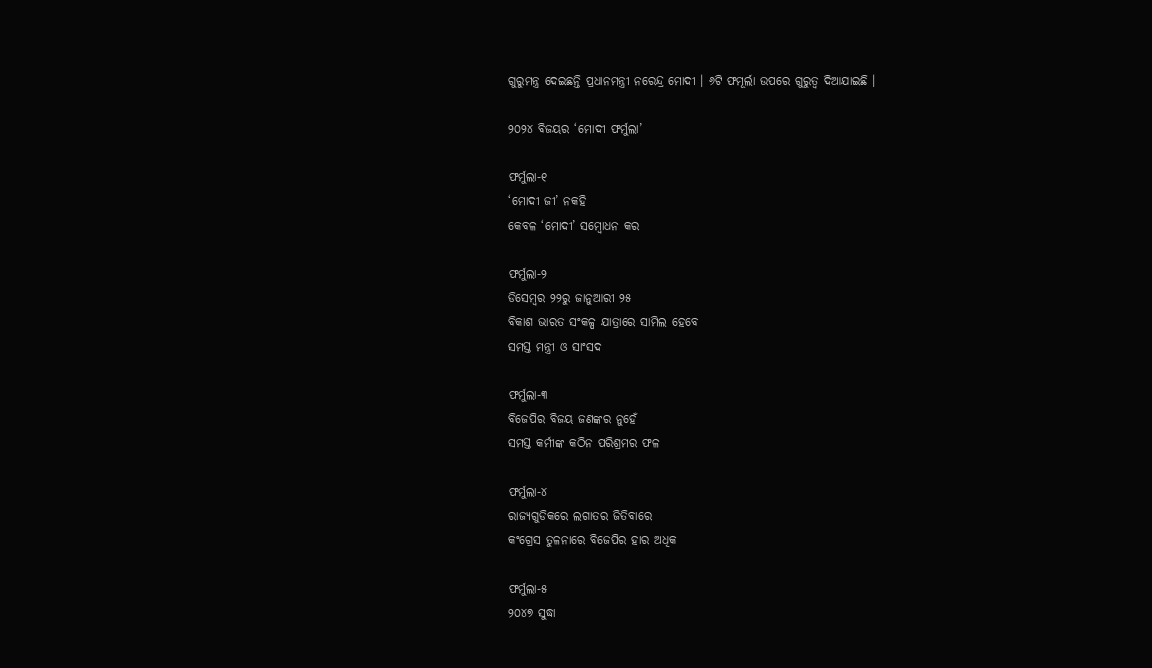ଗୁରୁମନ୍ତ୍ର ଦେଇଛନ୍ତି ପ୍ରଧାନମନ୍ତ୍ରୀ ନରେନ୍ଦ୍ର ମୋଦୀ । ୬ଟି ଫମୂର୍ଲା ଉପରେ ଗୁରୁତ୍ୱ ଦିଆଯାଇଛି ।

୨୦୨୪ ବିଜୟର ‘ମୋଦୀ ଫର୍ମୁଲା’

ଫର୍ମୁଲା-୧
‘ମୋଦୀ ଜୀ’ ନକହି
କେବଳ ‘ମୋଦୀ’ ସମ୍ବୋଧନ କର

ଫର୍ମୁଲା-୨
ଡିସେମ୍ବର ୨୨ରୁ ଜାନୁଆରୀ ୨୫
ବିକାଶ ଭାରତ ସଂକଳ୍ପ ଯାତ୍ରାରେ ସାମିଲ ହେବେ
ସମସ୍ତ ମନ୍ତ୍ରୀ ଓ ସାଂସଦ

ଫର୍ମୁଲା-୩
ବିଜେପିର ବିଜୟ ଜଣଙ୍କର ନୁହେଁ
ସମସ୍ତ କର୍ମୀଙ୍କ କଠିନ ପରିଶ୍ରମର ଫଳ

ଫର୍ମୁଲା-୪
ରାଜ୍ୟଗୁଡିକରେ ଲଗାତର ଜିତିବାରେ
କଂଗ୍ରେସ ତୁଳନାରେ ବିଜେପିର ହାର ଅଧିକ

ଫର୍ମୁଲା-୫
୨୦୪୭ ସୁଦ୍ଧା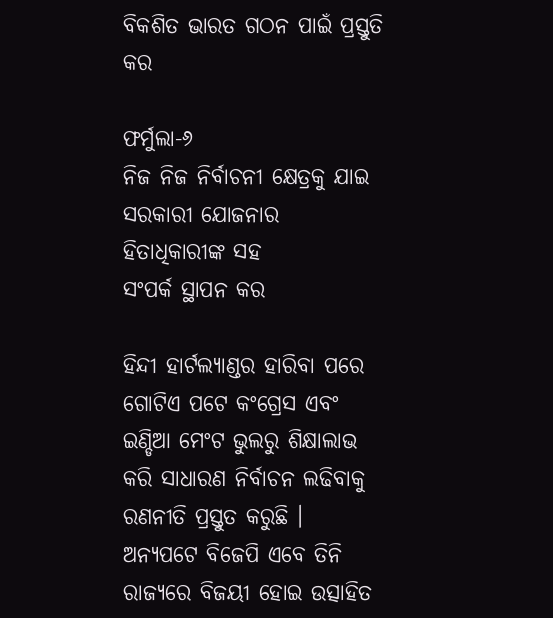ବିକଶିତ ଭାରତ ଗଠନ ପାଇଁ ପ୍ରସ୍ତୁତି କର

ଫର୍ମୁଲା-୬
ନିଜ ନିଜ ନିର୍ବାଚନୀ କ୍ଷେତ୍ରକୁ ଯାଇ
ସରକାରୀ ଯୋଜନାର ହିତାଧିକାରୀଙ୍କ ସହ
ସଂପର୍କ ସ୍ଥାପନ କର

ହିନ୍ଦୀ ହାର୍ଟଲ୍ୟାଣ୍ଡର ହାରିବା ପରେ ଗୋଟିଏ ପଟେ କଂଗ୍ରେସ ଏବଂ ଇଣ୍ଡିଆ ମେଂଟ ଭୁଲରୁ ଶିକ୍ଷାଲାଭ କରି ସାଧାରଣ ନିର୍ବାଚନ ଲଢିବାକୁ ରଣନୀତି ପ୍ରସ୍ତୁତ କରୁଛି । ଅନ୍ୟପଟେ ବିଜେପି ଏବେ ତିନି ରାଜ୍ୟରେ ବିଜୟୀ ହୋଇ ଉତ୍ସାହିତ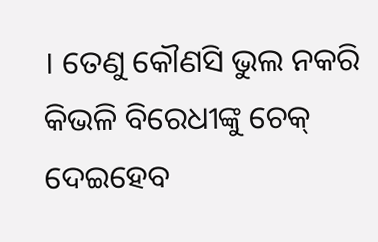। ତେଣୁ କୌଣସି ଭୁଲ ନକରି କିଭଳି ବିରେଧୀଙ୍କୁ ଚେକ୍ ଦେଇହେବ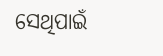ସେଥିପାଇଁ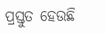ପ୍ରସ୍ତୁତ ହେଉଛି